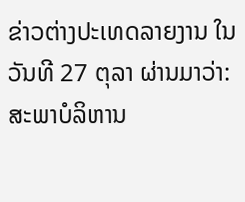ຂ່າວຕ່າງປະເທດລາຍງານ ໃນວັນທີ 27 ຕຸລາ ຜ່ານມາວ່າ: ສະພາບໍລິຫານ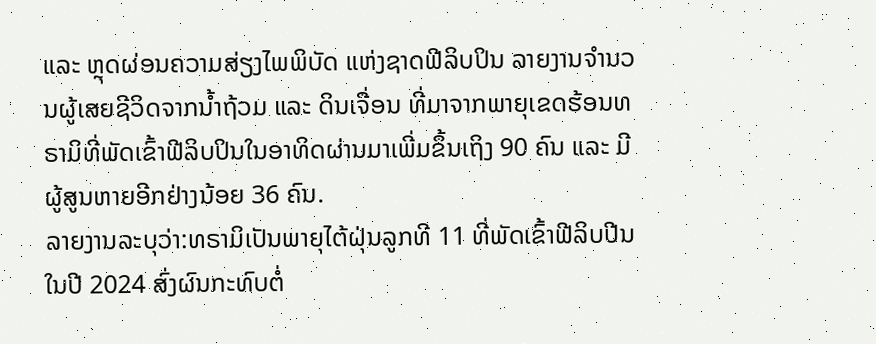ແລະ ຫຼຸດຜ່ອນຄວາມສ່ຽງໄພພິບັດ ແຫ່ງຊາດຟີລິບປິນ ລາຍງານຈຳນວນຜູ້ເສຍຊີວິດຈາກນໍ້າຖ້ວມ ແລະ ດິນເຈື່ອນ ທີ່ມາຈາກພາຍຸເຂດຮ້ອນທຣາມິທີ່ພັດເຂົ້າຟີລິບປິນໃນອາທິດຜ່ານມາເພີ່ມຂຶ້ນເຖິງ 90 ຄົນ ແລະ ມີຜູ້ສູນຫາຍອີກຢ່າງນ້ອຍ 36 ຄົນ.
ລາຍງານລະບຸວ່າ:ທຣາມິເປັນພາຍຸໄຕ້ຝຸ່ນລູກທີ 11 ທີ່ພັດເຂົ້າຟີລິບປີນ ໃນປີ 2024 ສົ່ງຜົນກະທົບຕໍ່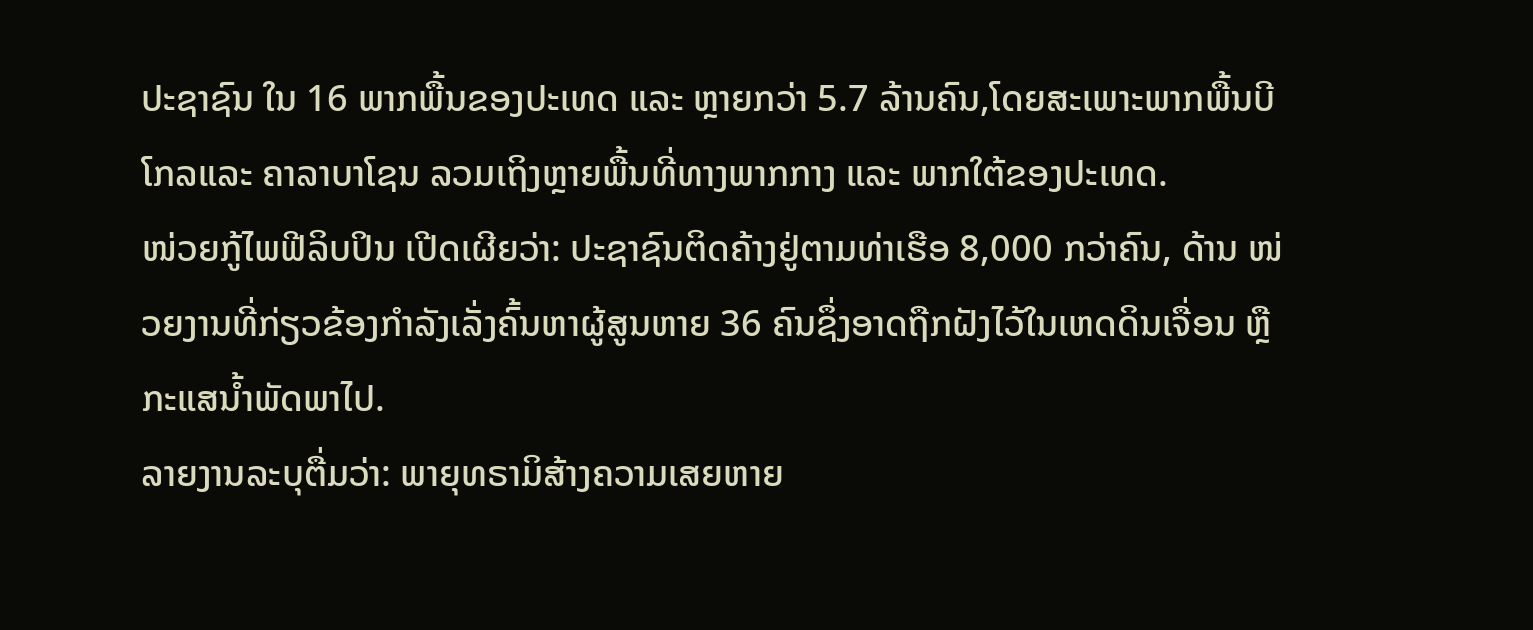ປະຊາຊົນ ໃນ 16 ພາກພື້ນຂອງປະເທດ ແລະ ຫຼາຍກວ່າ 5.7 ລ້ານຄົນ,ໂດຍສະເພາະພາກພື້ນບີໂກລແລະ ຄາລາບາໂຊນ ລວມເຖິງຫຼາຍພື້ນທີ່ທາງພາກກາງ ແລະ ພາກໃຕ້ຂອງປະເທດ.
ໜ່ວຍກູ້ໄພຟີລິບປິນ ເປີດເຜີຍວ່າ: ປະຊາຊົນຕິດຄ້າງຢູ່ຕາມທ່າເຮືອ 8,000 ກວ່າຄົນ, ດ້ານ ໜ່ວຍງານທີ່ກ່ຽວຂ້ອງກຳລັງເລັ່ງຄົ້ນຫາຜູ້ສູນຫາຍ 36 ຄົນຊຶ່ງອາດຖືກຝັງໄວ້ໃນເຫດດິນເຈື່ອນ ຫຼື ກະແສນ້ຳພັດພາໄປ.
ລາຍງານລະບຸຕື່ມວ່າ: ພາຍຸທຣາມິສ້າງຄວາມເສຍຫາຍ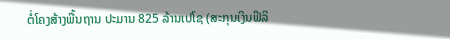ຕໍ່ໂຄງສ້າງພື້ນຖານ ປະມານ 825 ລ້ານເປໂຊ (ສະກຸນເງິນຟີລິ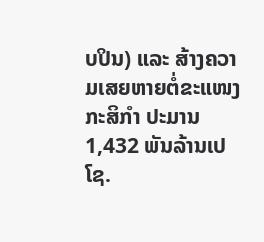ບປິນ) ແລະ ສ້າງຄວາມເສຍຫາຍຕໍ່ຂະແໜງກະສິກໍາ ປະມານ 1,432 ພັນລ້ານເປໂຊ.